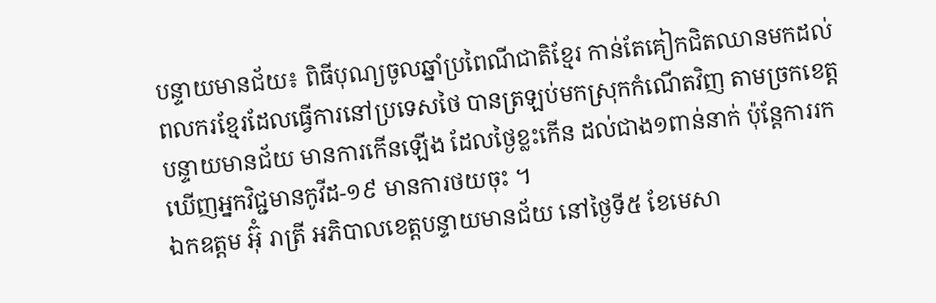បន្ទាយមានជ័យ៖ ពិធីបុណ្យចូលឆ្នាំប្រពៃណីជាតិខ្មែរ កាន់តែគៀកជិតឈានមកដល់ ពលករខ្មែរដែលធ្វើការនៅប្រទេសថៃ បានត្រឡប់មកស្រុកកំណើតវិញ តាមច្រកខេត្តបន្ទាយមានជ័យ មានការកើនឡើង ដែលថ្ងៃខ្លះកើន ដល់ជាង១ពាន់នាក់ ប៉ុន្តែការរកឃើញអ្នកវិជ្ជមានកូវីដ-១៩ មានការថយចុះ ។
ឯកឧត្តម អ៊ុំ រាត្រី អភិបាលខេត្តបន្ទាយមានជ័យ នៅថ្ងៃទី៥ ខែមេសា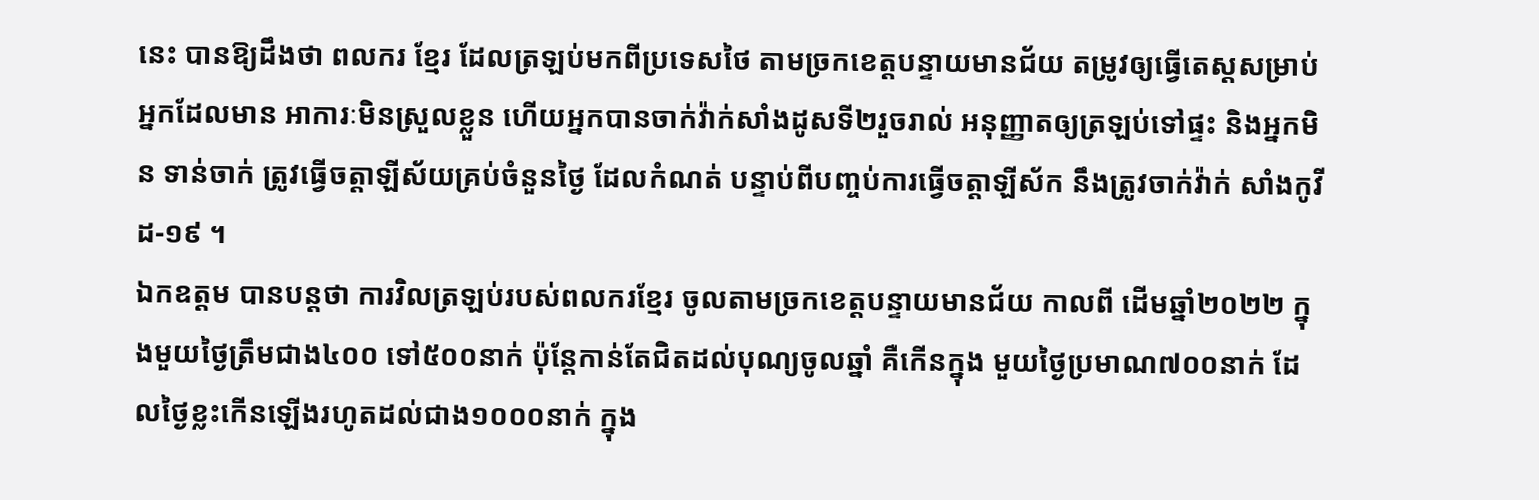នេះ បានឱ្យដឹងថា ពលករ ខ្មែរ ដែលត្រឡប់មកពីប្រទេសថៃ តាមច្រកខេត្តបន្ទាយមានជ័យ តម្រូវឲ្យធ្វើតេស្តសម្រាប់អ្នកដែលមាន អាការៈមិនស្រួលខ្លួន ហើយអ្នកបានចាក់វ៉ាក់សាំងដូសទី២រួចរាល់ អនុញ្ញាតឲ្យត្រឡប់ទៅផ្ទះ និងអ្នកមិន ទាន់ចាក់ ត្រូវធ្វើចត្តាឡីស័យគ្រប់ចំនួនថ្ងៃ ដែលកំណត់ បន្ទាប់ពីបញ្ចប់ការធ្វើចត្តាឡីស័ក នឹងត្រូវចាក់វ៉ាក់ សាំងកូវីដ-១៩ ។
ឯកឧត្តម បានបន្តថា ការវិលត្រឡប់របស់ពលករខ្មែរ ចូលតាមច្រកខេត្តបន្ទាយមានជ័យ កាលពី ដើមឆ្នាំ២០២២ ក្នុងមួយថ្ងៃត្រឹមជាង៤០០ ទៅ៥០០នាក់ ប៉ុន្តែកាន់តែជិតដល់បុណ្យចូលឆ្នាំ គឺកើនក្នុង មួយថ្ងៃប្រមាណ៧០០នាក់ ដែលថ្ងៃខ្លះកើនឡើងរហូតដល់ជាង១០០០នាក់ ក្នុង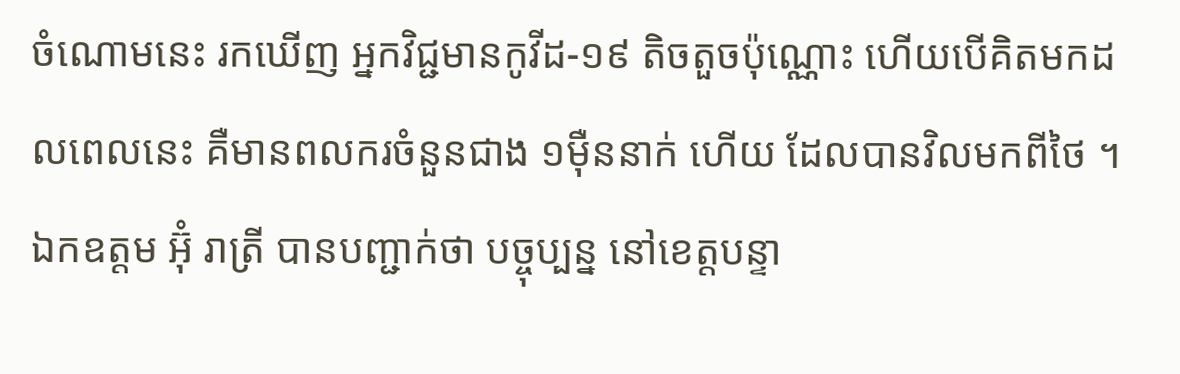ចំណោមនេះ រកឃើញ អ្នកវិជ្ជមានកូវីដ-១៩ តិចតួចប៉ុណ្ណោះ ហើយបើគិតមកដលពេលនេះ គឺមានពលករចំនួនជាង ១ម៉ឺននាក់ ហើយ ដែលបានវិលមកពីថៃ ។
ឯកឧត្តម អ៊ុំ រាត្រី បានបញ្ជាក់ថា បច្ចុប្បន្ន នៅខេត្តបន្ទា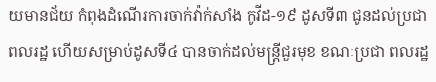យមានជ័យ កំពុងដំណើរការចាក់វ៉ាក់សាំង កូវីដ-១៩ ដូសទី៣ ជូនដល់ប្រជាពលរដ្ឋ ហើយសម្រាប់ដូសទី៤ បានចាក់ដល់មន្ត្រីជួរមុខ ខណៈប្រជា ពលរដ្ឋ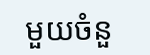មួយចំនួ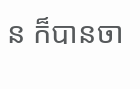ន ក៏បានចា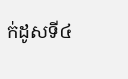ក់ដូសទី៤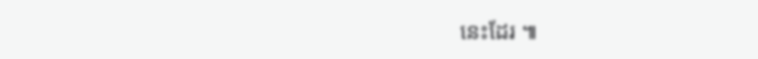នេះដែរ ៕